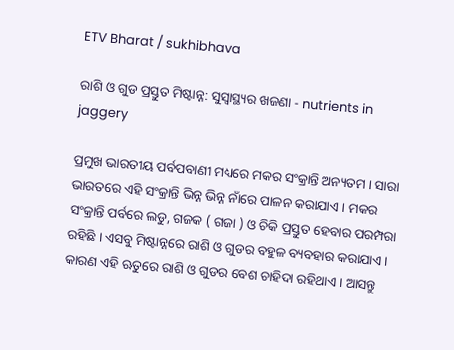ETV Bharat / sukhibhava

ରାଶି ଓ ଗୁଡ ପ୍ରସ୍ତୁତ ମିଷ୍ଟାନ୍ନ: ସୁସ୍ବାସ୍ଥ୍ୟର ଖଜଣା - nutrients in jaggery

ପ୍ରମୁଖ ଭାରତୀୟ ପର୍ବପବାଣୀ ମଧ୍ୟରେ ମକର ସଂକ୍ରାନ୍ତି ଅନ୍ୟତମ । ସାରା ଭାରତରେ ଏହି ସଂକ୍ରାନ୍ତି ଭିନ୍ନ ଭିନ୍ନ ନାଁରେ ପାଳନ କରାଯାଏ । ମକର ସଂକ୍ରାନ୍ତି ପର୍ବରେ ଲଡୁ, ଗଜକ ( ଗଜା ) ଓ ଚିକି ପ୍ରସ୍ତୁତ ହେବାର ପରମ୍ପରା ରହିଛି । ଏସବୁ ମିଷ୍ଟାନ୍ନରେ ରାଶି ଓ ଗୁଡର ବହୁଳ ବ୍ୟବହାର କରାଯାଏ । କାରଣ ଏହି ଋତୁରେ ରାଶି ଓ ଗୁଡର ବେଶ ଚାହିଦା ରହିଥାଏ । ଆସନ୍ତୁ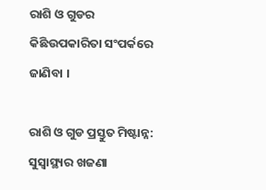ରାଶି ଓ ଗୁଡର କିଛିଉପକାରିତା ସଂପର୍କରେ ଜାଣିବା ।

ରାଶି ଓ ଗୁଡ ପ୍ରସ୍ତୁତ ମିଷ୍ଟାନ୍ନ: ସୁସ୍ବାସ୍ଥ୍ୟର ଖଜଣା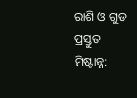ରାଶି ଓ ଗୁଡ ପ୍ରସ୍ତୁତ ମିଷ୍ଟାନ୍ନ: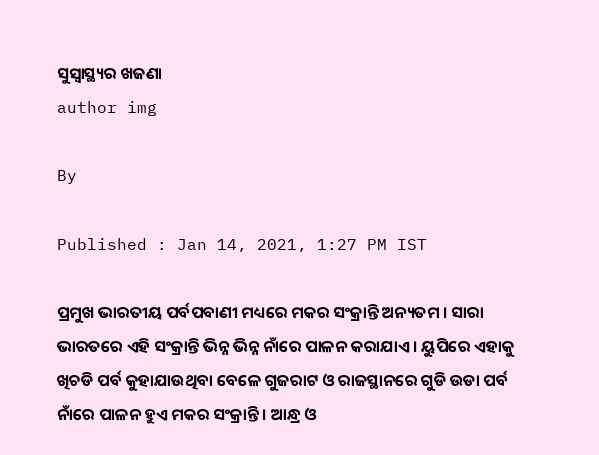ସୁସ୍ବାସ୍ଥ୍ୟର ଖଜଣା
author img

By

Published : Jan 14, 2021, 1:27 PM IST

ପ୍ରମୁଖ ଭାରତୀୟ ପର୍ବପବାଣୀ ମଧ୍ୟରେ ମକର ସଂକ୍ରାନ୍ତି ଅନ୍ୟତମ । ସାରା ଭାରତରେ ଏହି ସଂକ୍ରାନ୍ତି ଭିନ୍ନ ଭିନ୍ନ ନାଁରେ ପାଳନ କରାଯାଏ । ୟୁପିରେ ଏହାକୁ ଖିଚଡି ପର୍ବ କୁହାଯାଉଥିବା ବେଳେ ଗୁଜରାଟ ଓ ରାଜସ୍ଥାନରେ ଗୁଡି ଉଡା ପର୍ବ ନାଁରେ ପାଳନ ହୁଏ ମକର ସଂକ୍ରାନ୍ତି । ଆନ୍ଧ୍ର ଓ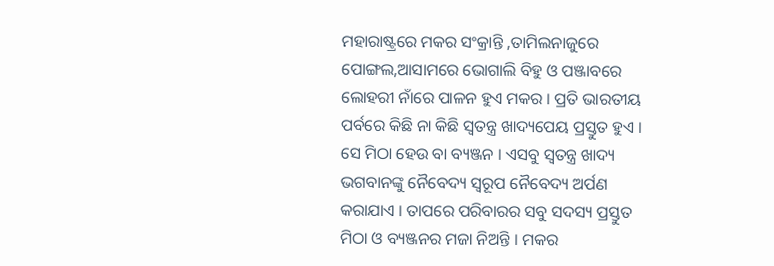ମହାରାଷ୍ଟ୍ରରେ ମକର ସଂକ୍ରାନ୍ତି ,ତାମିଲନାଜୁରେ ପୋଙ୍ଗଲ,ଆସାମରେ ଭୋଗାଲି ବିହୁ ଓ ପଞ୍ଜାବରେ ଲୋହରୀ ନାଁରେ ପାଳନ ହୁଏ ମକର । ପ୍ରତି ଭାରତୀୟ ପର୍ବରେ କିଛି ନା କିଛି ସ୍ୱତନ୍ତ୍ର ଖାଦ୍ୟପେୟ ପ୍ରସ୍ତୁତ ହୁଏ । ସେ ମିଠା ହେଉ ବା ବ୍ୟଞ୍ଜନ । ଏସବୁ ସ୍ୱତନ୍ତ୍ର ଖାଦ୍ୟ ଭଗବାନଙ୍କୁ ନୈବେଦ୍ୟ ସ୍ୱରୂପ ନୈବେଦ୍ୟ ଅର୍ପଣ କରାଯାଏ । ତାପରେ ପରିବାରର ସବୁ ସଦସ୍ୟ ପ୍ରସ୍ତୁତ ମିଠା ଓ ବ୍ୟଞ୍ଜନର ମଜା ନିଅନ୍ତି । ମକର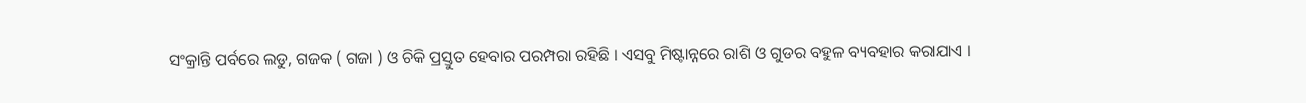ସଂକ୍ରାନ୍ତି ପର୍ବରେ ଲଡୁ, ଗଜକ ( ଗଜା ) ଓ ଚିକି ପ୍ରସ୍ତୁତ ହେବାର ପରମ୍ପରା ରହିଛି । ଏସବୁ ମିଷ୍ଟାନ୍ନରେ ରାଶି ଓ ଗୁଡର ବହୁଳ ବ୍ୟବହାର କରାଯାଏ ।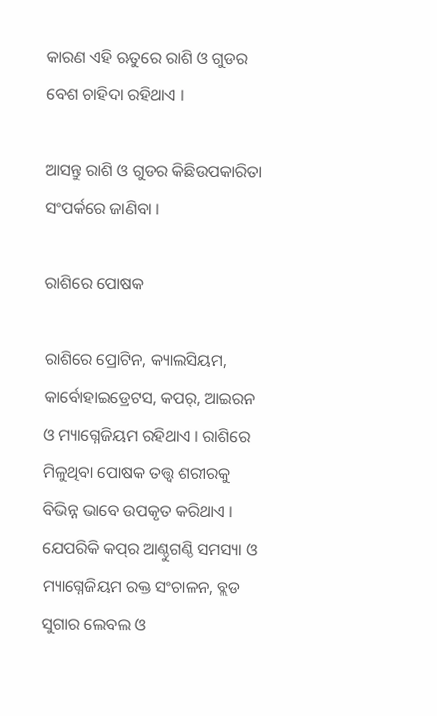କାରଣ ଏହି ଋତୁରେ ରାଶି ଓ ଗୁଡର ବେଶ ଚାହିଦା ରହିଥାଏ ।

ଆସନ୍ତୁ ରାଶି ଓ ଗୁଡର କିଛିଉପକାରିତା ସଂପର୍କରେ ଜାଣିବା ।

ରାଶିରେ ପୋଷକ

ରାଶିରେ ପ୍ରୋଟିନ, କ୍ୟାଲସିୟମ, କାର୍ବୋହାଇଡ୍ରେଟସ, କପର୍‌, ଆଇରନ ଓ ମ୍ୟାଗ୍ନେଜିୟମ ରହିଥାଏ । ରାଶିରେ ମିଳୁଥିବା ପୋଷକ ତତ୍ତ୍ୱ ଶରୀରକୁ ବିଭିନ୍ନ ଭାବେ ଉପକୃତ କରିଥାଏ । ଯେପରିକି କପ୍‌ର ଆଣ୍ଠୁଗଣ୍ଠି ସମସ୍ୟା ଓ ମ୍ୟାଗ୍ନେଜିୟମ ରକ୍ତ ସଂଚାଳନ, ବ୍ଲଡ ସୁଗାର ଲେବଲ ଓ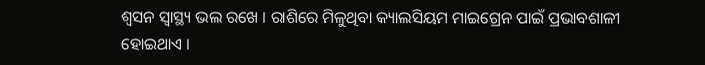ଶ୍ୱସନ ସ୍ୱାସ୍ଥ୍ୟ ଭଲ ରଖେ । ରାଶିରେ ମିଳୁଥିବା କ୍ୟାଲସିୟମ ମାଇଗ୍ରେନ ପାଇଁ ପ୍ରଭାବଶାଳୀ ହୋଇଥାଏ ।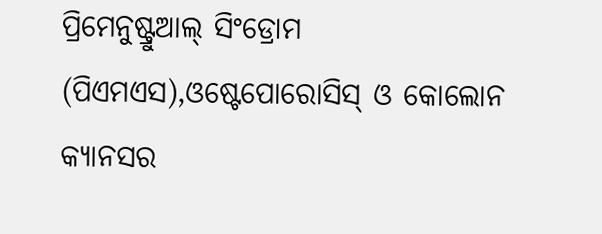ପ୍ରିମେନୁଷ୍ଟ୍ରୁଆଲ୍ ସିଂଡ୍ରୋମ (ପିଏମଏସ),ଓଷ୍ଟେପୋରୋସିସ୍ ଓ କୋଲୋନ କ୍ୟାନସର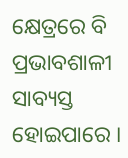କ୍ଷେତ୍ରରେ ବି ପ୍ରଭାବଶାଳୀ ସାବ୍ୟସ୍ତ ହୋଇପାରେ ।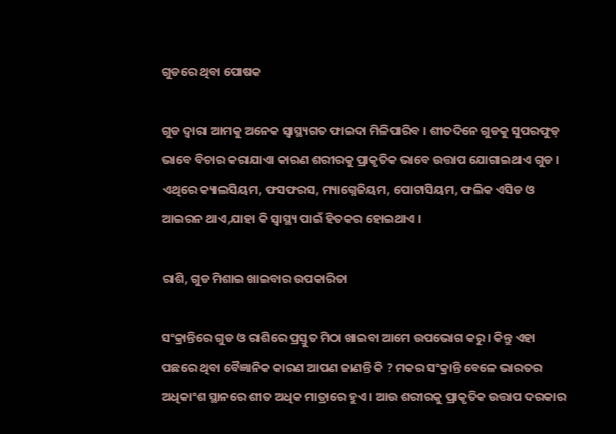ଗୁଡରେ ଥିବା ପୋଷକ

ଗୁଡ ଦ୍ୱାରା ଆମକୁ ଅନେକ ସ୍ୱାସ୍ଥ୍ୟଗତ ଫାଇଦା ମିଳିପାରିବ । ଶୀତଦିନେ ଗୁଡକୁ ସୁପରଫୁଡ୍ ଭାବେ ବିଚାର କରାଯାଏା କାରଣ ଶରୀରକୁ ପ୍ରାକୃତିକ ଭାବେ ଉତ୍ତାପ ଯୋଗାଇଥାଏ ଗୁଡ । ଏଥିରେ କ୍ୟାଲସିୟମ, ଫସଫରସ, ମ୍ୟାଗ୍ନେଜିୟମ, ପୋଟାସିୟମ, ଫଲିକ ଏସିଡ ଓ ଆଇରନ ଥାଏ,ଯାହା କି ସ୍ୱାସ୍ଥ୍ୟ ପାଇଁ ହିତକର ହୋଇଥାଏ ।

ରାଶି, ଗୁଡ ମିଶାଇ ଖାଇବାର ଉପକାରିତା

ସଂକ୍ରାନ୍ତିରେ ଗୁଡ ଓ ରାଶିରେ ପ୍ରସ୍ତୁତ ମିଠା ଖାଇବା ଆମେ ଉପଭୋଗ କରୁ । କିନ୍ତୁ ଏହା ପଛରେ ଥିବା ବୈଜ୍ଞାନିକ କାରଣ ଆପଣ ଜାଣନ୍ତି କି ? ମକର ସଂକ୍ରାନ୍ତି ବେଳେ ଭାରତର ଅଧିକାଂଶ ସ୍ଥାନରେ ଶୀତ ଅଧିକ ମାତ୍ରାରେ ହୁଏ । ଆଉ ଶରୀରକୁ ପ୍ରାକୃତିକ ଉତ୍ତାପ ଦରକାର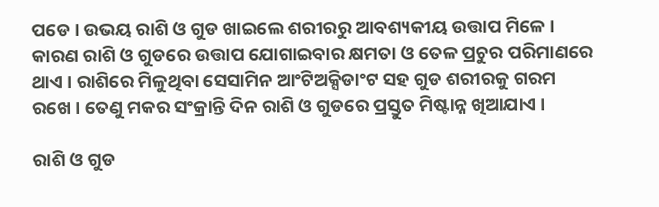ପଡେ । ଉଭୟ ରାଶି ଓ ଗୁଡ ଖାଇଲେ ଶରୀରରୁ ଆବଶ୍ୟକୀୟ ଉତ୍ତାପ ମିଳେ । କାରଣ ରାଶି ଓ ଗୁଡରେ ଉତ୍ତାପ ଯୋଗାଇବାର କ୍ଷମତା ଓ ତେଳ ପ୍ରଚୁର ପରିମାଣରେ ଥାଏ । ରାଶିରେ ମିଳୁଥିବା ସେସାମିନ ଆଂଟିଅକ୍ସିଡାଂଟ ସହ ଗୁଡ ଶରୀରକୁ ଗରମ ରଖେ । ତେଣୁ ମକର ସଂକ୍ରାନ୍ତି ଦିନ ରାଶି ଓ ଗୁଡରେ ପ୍ରସ୍ତୁତ ମିଷ୍ଟାନ୍ନ ଖିଆଯାଏ ।

ରାଶି ଓ ଗୁଡ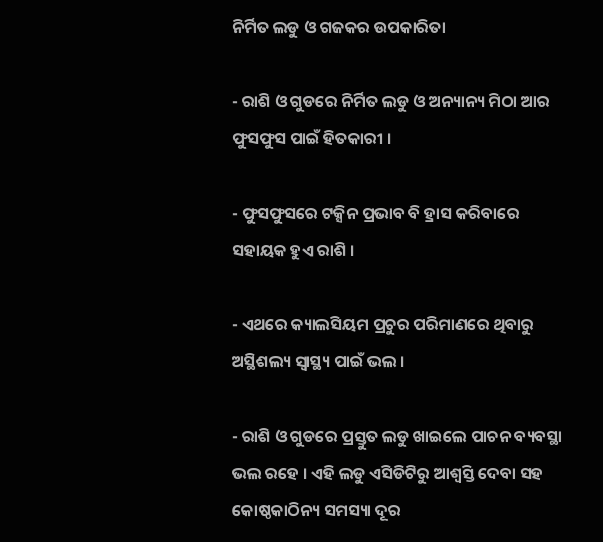ନିର୍ମିତ ଲଡୁ ଓ ଗଜକର ଉପକାରିତା

- ରାଶି ଓ ଗୁଡରେ ନିର୍ମିତ ଲଡୁ ଓ ଅନ୍ୟାନ୍ୟ ମିଠା ଆର ଫୁସଫୁସ ପାଇଁ ହିତକାରୀ ।

- ଫୁସଫୁସରେ ଟକ୍ସିନ ପ୍ରଭାବ ବି ହ୍ରାସ କରିବାରେ ସହାୟକ ହୁଏ ରାଶି ।

- ଏଥରେ କ୍ୟାଲସିୟମ ପ୍ରଚୁର ପରିମାଣରେ ଥିବାରୁ ଅସ୍ଥିଶଲ୍ୟ ସ୍ୱାସ୍ଥ୍ୟ ପାଇଁ ଭଲ ।

- ରାଶି ଓ ଗୁଡରେ ପ୍ରସ୍ତୁତ ଲଡୁ ଖାଇଲେ ପାଚନ ବ୍ୟବସ୍ଥା ଭଲ ରହେ । ଏହି ଲଡୁ ଏସିଡିଟିରୁ ଆଶ୍ୱସ୍ତି ଦେବା ସହ କୋଷ୍ଠକାଠିନ୍ୟ ସମସ୍ୟା ଦୂର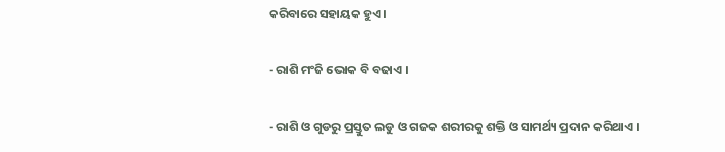କରିବାରେ ସହାୟକ ହୁଏ ।

- ରାଶି ମଂଜି ଭୋକ ବି ବଢାଏ ।

- ରାଶି ଓ ଗୁଡରୁ ପ୍ରସ୍ତୁତ ଲଡୁ ଓ ଗଜକ ଶରୀରକୁ ଶକ୍ତି ଓ ସାମର୍ଥ୍ୟ ପ୍ରଦାନ କରିଥାଏ ।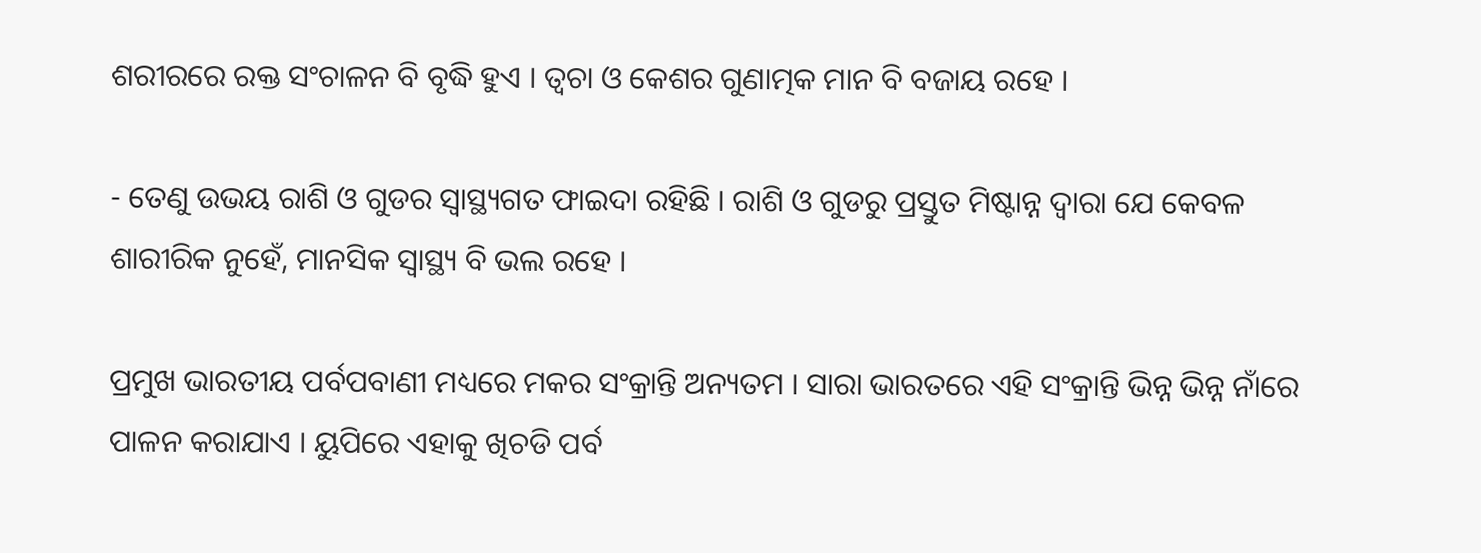ଶରୀରରେ ରକ୍ତ ସଂଚାଳନ ବି ବୃଦ୍ଧି ହୁଏ । ତ୍ୱଚା ଓ କେଶର ଗୁଣାତ୍ମକ ମାନ ବି ବଜାୟ ରହେ ।

- ତେଣୁ ଉଭୟ ରାଶି ଓ ଗୁଡର ସ୍ୱାସ୍ଥ୍ୟଗତ ଫାଇଦା ରହିଛି । ରାଶି ଓ ଗୁଡରୁ ପ୍ରସ୍ତୁତ ମିଷ୍ଟାନ୍ନ ଦ୍ୱାରା ଯେ କେବଳ ଶାରୀରିକ ନୁହେଁ, ମାନସିକ ସ୍ୱାସ୍ଥ୍ୟ ବି ଭଲ ରହେ ।

ପ୍ରମୁଖ ଭାରତୀୟ ପର୍ବପବାଣୀ ମଧ୍ୟରେ ମକର ସଂକ୍ରାନ୍ତି ଅନ୍ୟତମ । ସାରା ଭାରତରେ ଏହି ସଂକ୍ରାନ୍ତି ଭିନ୍ନ ଭିନ୍ନ ନାଁରେ ପାଳନ କରାଯାଏ । ୟୁପିରେ ଏହାକୁ ଖିଚଡି ପର୍ବ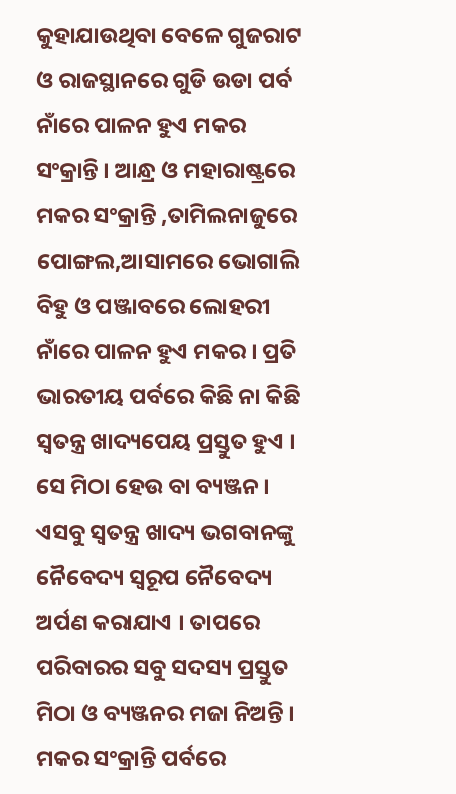କୁହାଯାଉଥିବା ବେଳେ ଗୁଜରାଟ ଓ ରାଜସ୍ଥାନରେ ଗୁଡି ଉଡା ପର୍ବ ନାଁରେ ପାଳନ ହୁଏ ମକର ସଂକ୍ରାନ୍ତି । ଆନ୍ଧ୍ର ଓ ମହାରାଷ୍ଟ୍ରରେ ମକର ସଂକ୍ରାନ୍ତି ,ତାମିଲନାଜୁରେ ପୋଙ୍ଗଲ,ଆସାମରେ ଭୋଗାଲି ବିହୁ ଓ ପଞ୍ଜାବରେ ଲୋହରୀ ନାଁରେ ପାଳନ ହୁଏ ମକର । ପ୍ରତି ଭାରତୀୟ ପର୍ବରେ କିଛି ନା କିଛି ସ୍ୱତନ୍ତ୍ର ଖାଦ୍ୟପେୟ ପ୍ରସ୍ତୁତ ହୁଏ । ସେ ମିଠା ହେଉ ବା ବ୍ୟଞ୍ଜନ । ଏସବୁ ସ୍ୱତନ୍ତ୍ର ଖାଦ୍ୟ ଭଗବାନଙ୍କୁ ନୈବେଦ୍ୟ ସ୍ୱରୂପ ନୈବେଦ୍ୟ ଅର୍ପଣ କରାଯାଏ । ତାପରେ ପରିବାରର ସବୁ ସଦସ୍ୟ ପ୍ରସ୍ତୁତ ମିଠା ଓ ବ୍ୟଞ୍ଜନର ମଜା ନିଅନ୍ତି । ମକର ସଂକ୍ରାନ୍ତି ପର୍ବରେ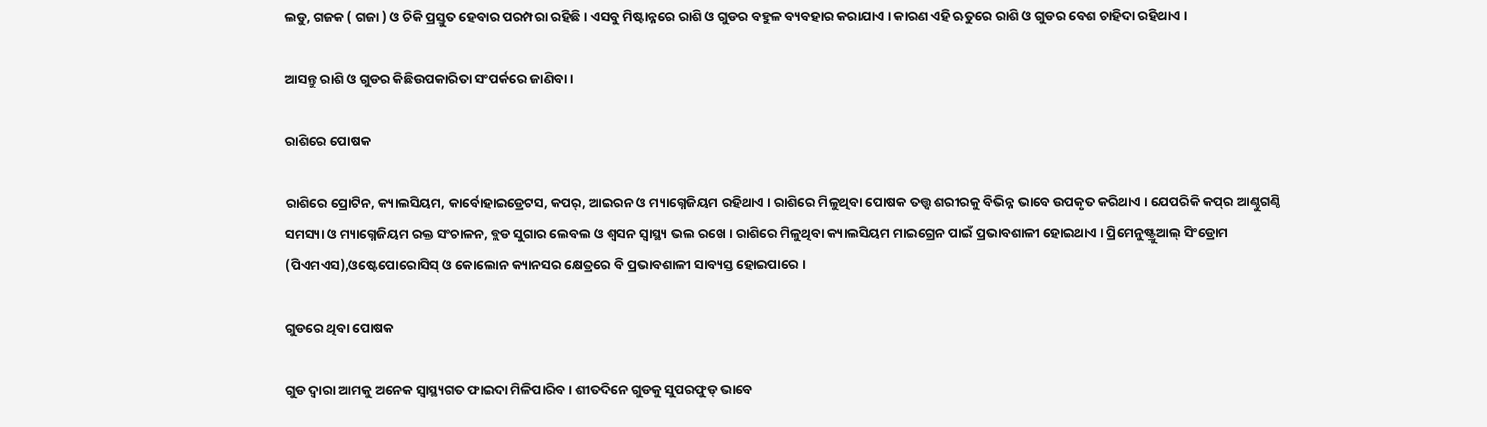ଲଡୁ, ଗଜକ ( ଗଜା ) ଓ ଚିକି ପ୍ରସ୍ତୁତ ହେବାର ପରମ୍ପରା ରହିଛି । ଏସବୁ ମିଷ୍ଟାନ୍ନରେ ରାଶି ଓ ଗୁଡର ବହୁଳ ବ୍ୟବହାର କରାଯାଏ । କାରଣ ଏହି ଋତୁରେ ରାଶି ଓ ଗୁଡର ବେଶ ଚାହିଦା ରହିଥାଏ ।

ଆସନ୍ତୁ ରାଶି ଓ ଗୁଡର କିଛିଉପକାରିତା ସଂପର୍କରେ ଜାଣିବା ।

ରାଶିରେ ପୋଷକ

ରାଶିରେ ପ୍ରୋଟିନ, କ୍ୟାଲସିୟମ, କାର୍ବୋହାଇଡ୍ରେଟସ, କପର୍‌, ଆଇରନ ଓ ମ୍ୟାଗ୍ନେଜିୟମ ରହିଥାଏ । ରାଶିରେ ମିଳୁଥିବା ପୋଷକ ତତ୍ତ୍ୱ ଶରୀରକୁ ବିଭିନ୍ନ ଭାବେ ଉପକୃତ କରିଥାଏ । ଯେପରିକି କପ୍‌ର ଆଣ୍ଠୁଗଣ୍ଠି ସମସ୍ୟା ଓ ମ୍ୟାଗ୍ନେଜିୟମ ରକ୍ତ ସଂଚାଳନ, ବ୍ଲଡ ସୁଗାର ଲେବଲ ଓ ଶ୍ୱସନ ସ୍ୱାସ୍ଥ୍ୟ ଭଲ ରଖେ । ରାଶିରେ ମିଳୁଥିବା କ୍ୟାଲସିୟମ ମାଇଗ୍ରେନ ପାଇଁ ପ୍ରଭାବଶାଳୀ ହୋଇଥାଏ । ପ୍ରିମେନୁଷ୍ଟ୍ରୁଆଲ୍ ସିଂଡ୍ରୋମ (ପିଏମଏସ),ଓଷ୍ଟେପୋରୋସିସ୍ ଓ କୋଲୋନ କ୍ୟାନସର କ୍ଷେତ୍ରରେ ବି ପ୍ରଭାବଶାଳୀ ସାବ୍ୟସ୍ତ ହୋଇପାରେ ।

ଗୁଡରେ ଥିବା ପୋଷକ

ଗୁଡ ଦ୍ୱାରା ଆମକୁ ଅନେକ ସ୍ୱାସ୍ଥ୍ୟଗତ ଫାଇଦା ମିଳିପାରିବ । ଶୀତଦିନେ ଗୁଡକୁ ସୁପରଫୁଡ୍ ଭାବେ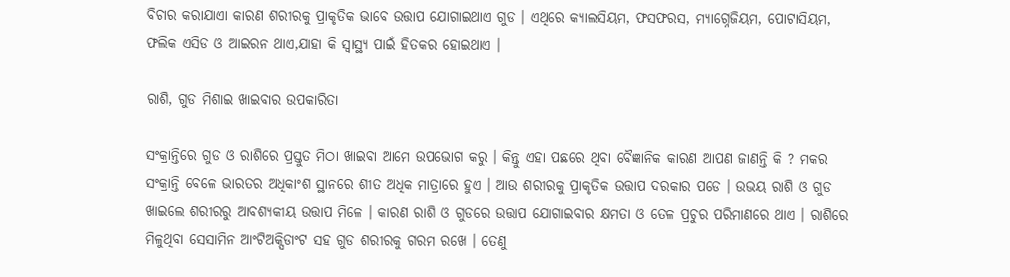ବିଚାର କରାଯାଏା କାରଣ ଶରୀରକୁ ପ୍ରାକୃତିକ ଭାବେ ଉତ୍ତାପ ଯୋଗାଇଥାଏ ଗୁଡ । ଏଥିରେ କ୍ୟାଲସିୟମ, ଫସଫରସ, ମ୍ୟାଗ୍ନେଜିୟମ, ପୋଟାସିୟମ, ଫଲିକ ଏସିଡ ଓ ଆଇରନ ଥାଏ,ଯାହା କି ସ୍ୱାସ୍ଥ୍ୟ ପାଇଁ ହିତକର ହୋଇଥାଏ ।

ରାଶି, ଗୁଡ ମିଶାଇ ଖାଇବାର ଉପକାରିତା

ସଂକ୍ରାନ୍ତିରେ ଗୁଡ ଓ ରାଶିରେ ପ୍ରସ୍ତୁତ ମିଠା ଖାଇବା ଆମେ ଉପଭୋଗ କରୁ । କିନ୍ତୁ ଏହା ପଛରେ ଥିବା ବୈଜ୍ଞାନିକ କାରଣ ଆପଣ ଜାଣନ୍ତି କି ? ମକର ସଂକ୍ରାନ୍ତି ବେଳେ ଭାରତର ଅଧିକାଂଶ ସ୍ଥାନରେ ଶୀତ ଅଧିକ ମାତ୍ରାରେ ହୁଏ । ଆଉ ଶରୀରକୁ ପ୍ରାକୃତିକ ଉତ୍ତାପ ଦରକାର ପଡେ । ଉଭୟ ରାଶି ଓ ଗୁଡ ଖାଇଲେ ଶରୀରରୁ ଆବଶ୍ୟକୀୟ ଉତ୍ତାପ ମିଳେ । କାରଣ ରାଶି ଓ ଗୁଡରେ ଉତ୍ତାପ ଯୋଗାଇବାର କ୍ଷମତା ଓ ତେଳ ପ୍ରଚୁର ପରିମାଣରେ ଥାଏ । ରାଶିରେ ମିଳୁଥିବା ସେସାମିନ ଆଂଟିଅକ୍ସିଡାଂଟ ସହ ଗୁଡ ଶରୀରକୁ ଗରମ ରଖେ । ତେଣୁ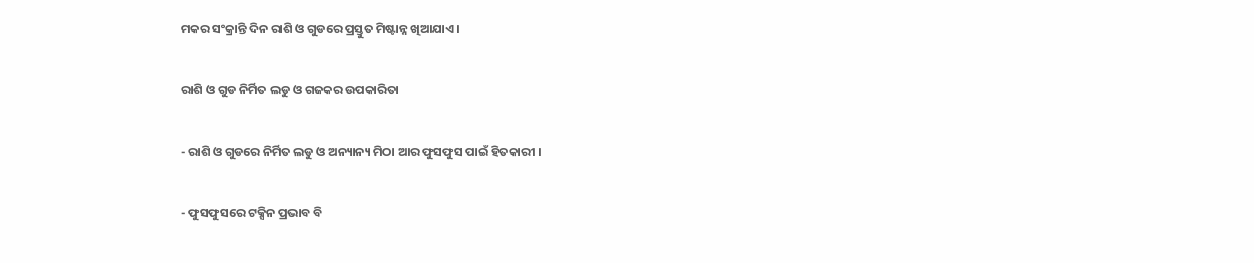ମକର ସଂକ୍ରାନ୍ତି ଦିନ ରାଶି ଓ ଗୁଡରେ ପ୍ରସ୍ତୁତ ମିଷ୍ଟାନ୍ନ ଖିଆଯାଏ ।

ରାଶି ଓ ଗୁଡ ନିର୍ମିତ ଲଡୁ ଓ ଗଜକର ଉପକାରିତା

- ରାଶି ଓ ଗୁଡରେ ନିର୍ମିତ ଲଡୁ ଓ ଅନ୍ୟାନ୍ୟ ମିଠା ଆର ଫୁସଫୁସ ପାଇଁ ହିତକାରୀ ।

- ଫୁସଫୁସରେ ଟକ୍ସିନ ପ୍ରଭାବ ବି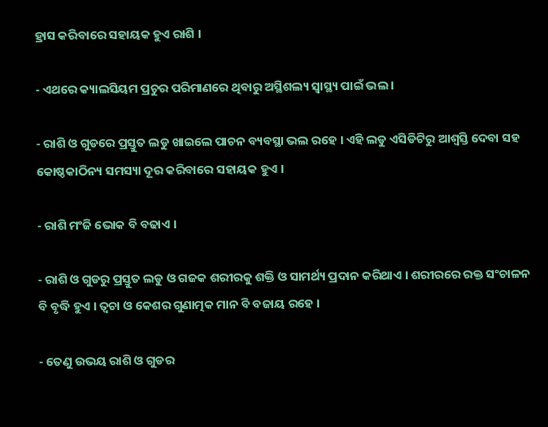ହ୍ରାସ କରିବାରେ ସହାୟକ ହୁଏ ରାଶି ।

- ଏଥରେ କ୍ୟାଲସିୟମ ପ୍ରଚୁର ପରିମାଣରେ ଥିବାରୁ ଅସ୍ଥିଶଲ୍ୟ ସ୍ୱାସ୍ଥ୍ୟ ପାଇଁ ଭଲ ।

- ରାଶି ଓ ଗୁଡରେ ପ୍ରସ୍ତୁତ ଲଡୁ ଖାଇଲେ ପାଚନ ବ୍ୟବସ୍ଥା ଭଲ ରହେ । ଏହି ଲଡୁ ଏସିଡିଟିରୁ ଆଶ୍ୱସ୍ତି ଦେବା ସହ କୋଷ୍ଠକାଠିନ୍ୟ ସମସ୍ୟା ଦୂର କରିବାରେ ସହାୟକ ହୁଏ ।

- ରାଶି ମଂଜି ଭୋକ ବି ବଢାଏ ।

- ରାଶି ଓ ଗୁଡରୁ ପ୍ରସ୍ତୁତ ଲଡୁ ଓ ଗଜକ ଶରୀରକୁ ଶକ୍ତି ଓ ସାମର୍ଥ୍ୟ ପ୍ରଦାନ କରିଥାଏ । ଶରୀରରେ ରକ୍ତ ସଂଚାଳନ ବି ବୃଦ୍ଧି ହୁଏ । ତ୍ୱଚା ଓ କେଶର ଗୁଣାତ୍ମକ ମାନ ବି ବଜାୟ ରହେ ।

- ତେଣୁ ଉଭୟ ରାଶି ଓ ଗୁଡର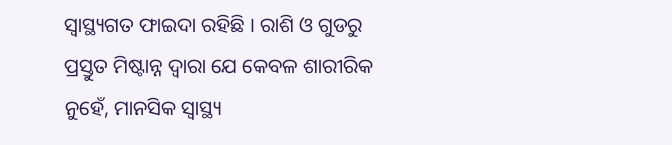ସ୍ୱାସ୍ଥ୍ୟଗତ ଫାଇଦା ରହିଛି । ରାଶି ଓ ଗୁଡରୁ ପ୍ରସ୍ତୁତ ମିଷ୍ଟାନ୍ନ ଦ୍ୱାରା ଯେ କେବଳ ଶାରୀରିକ ନୁହେଁ, ମାନସିକ ସ୍ୱାସ୍ଥ୍ୟ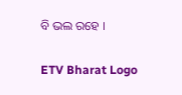ବି ଭଲ ରହେ ।

ETV Bharat Logo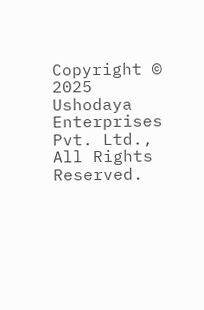Copyright © 2025 Ushodaya Enterprises Pvt. Ltd., All Rights Reserved.